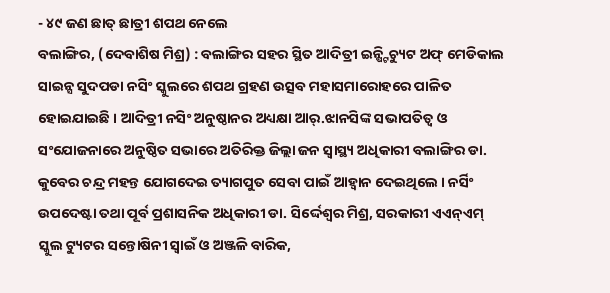- ୪୯ ଜଣ ଛାତ୍ ଛାତ୍ରୀ ଶପଥ ନେଲେ
ବଲାଙ୍ଗିର, (ଦେବାଶିଷ ମିଶ୍ର) : ବଲାଙ୍ଗିର ସହର ସ୍ଥିତ ଆଦିତ୍ରୀ ଇନ୍ଷ୍ଟିଚ୍ୟୁଟ ଅଫ୍ ମେଡିକାଲ ସାଇନ୍ସ ସୁଦପଡା ନସିଂ ସ୍କୁଲରେ ଶପଥ ଗ୍ରହଣ ଉତ୍ସବ ମହାସମାରୋହରେ ପାଳିତ ହୋଇଯାଇଛି । ଆଦିତ୍ରୀ ନସିଂ ଅନୁଷ୍ଠାନର ଅଧ୍ୟକ୍ଷା ଆର୍.ଝାନସିଙ୍କ ସଭାପତିତ୍ୱ ଓ ସଂଯୋଜନାରେ ଅନୁଷ୍ଠିତ ସଭାରେ ଅତିରିକ୍ତ ଜିଲ୍ଲା ଜନ ସ୍ୱାସ୍ଥ୍ୟ ଅଧିକାରୀ ବଲାଙ୍ଗିର ଡା. କୁବେର ଚନ୍ଦ୍ର ମହନ୍ତ ଯୋଗଦେଇ ତ୍ୟାଗପୁତ ସେବା ପାଇଁ ଆହ୍ୱାନ ଦେଇଥିଲେ । ନର୍ସିଂ ଉପଦେଷ୍ଟା ତଥା ପୂର୍ବ ପ୍ରଶାସନିକ ଅଧିକାରୀ ଡା. ସିର୍ଦ୍ଦେଶ୍ୱର ମିଶ୍ର, ସରକାରୀ ଏଏନ୍ଏମ୍ ସ୍କୁଲ ଟ୍ୟୁଟର ସନ୍ତୋଷିନୀ ସ୍ୱାଇଁ ଓ ଅଞ୍ଜଳି ବାରିକ,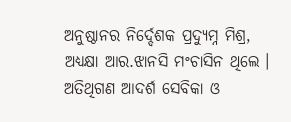ଅନୁଷ୍ଠାନର ନିର୍ଦ୍ଦେଶକ ପ୍ରଦ୍ୟୁମ୍ନ ମିଶ୍ର, ଅଧ୍ୟକ୍ଷା ଆର.ଝାନସି ମଂଚାସିନ ଥିଲେ । ଅତିଥିଗଣ ଆଦର୍ଶ ସେବିକା ଓ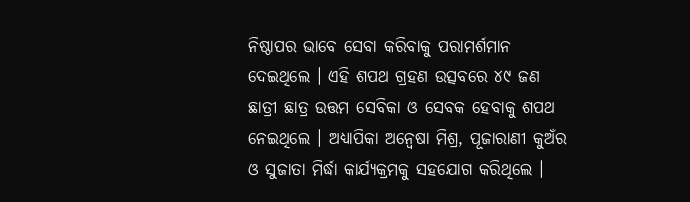ନିଷ୍ଠାପର ଭାବେ ସେବା କରିବାକୁ ପରାମର୍ଶମାନ ଦେଇଥିଲେ । ଏହି ଶପଥ ଗ୍ରହଣ ଉତ୍ସବରେ ୪୯ ଜଣ ଛାତ୍ରୀ ଛାତ୍ର ଉତ୍ତମ ସେବିକା ଓ ସେବକ ହେବାକୁ ଶପଥ ନେଇଥିଲେ । ଅଧ୍ୟାପିକା ଅନ୍ୱେଷା ମିଶ୍ର, ପୂଜାରାଣୀ କୁଅଁର ଓ ସୁଜାତା ମିର୍ଦ୍ଧା କାର୍ଯ୍ୟକ୍ରମକୁ ସହଯୋଗ କରିଥିଲେ ।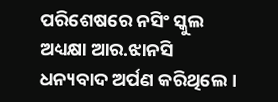ପରିଶେଷରେ ନସିଂ ସ୍କୁଲ ଅଧ୍ୟକ୍ଷା ଆର.ଝାନସି ଧନ୍ୟବାଦ ଅର୍ପଣ କରିଥିଲେ ।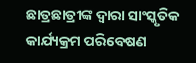ଛାତ୍ରଛାତ୍ରୀଙ୍କ ଦ୍ୱାରା ସାଂସ୍କୃତିକ କାର୍ଯ୍ୟକ୍ରମ ପରିବେଷଣ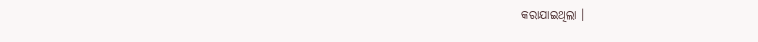କରାଯାଇଥିଲା ।